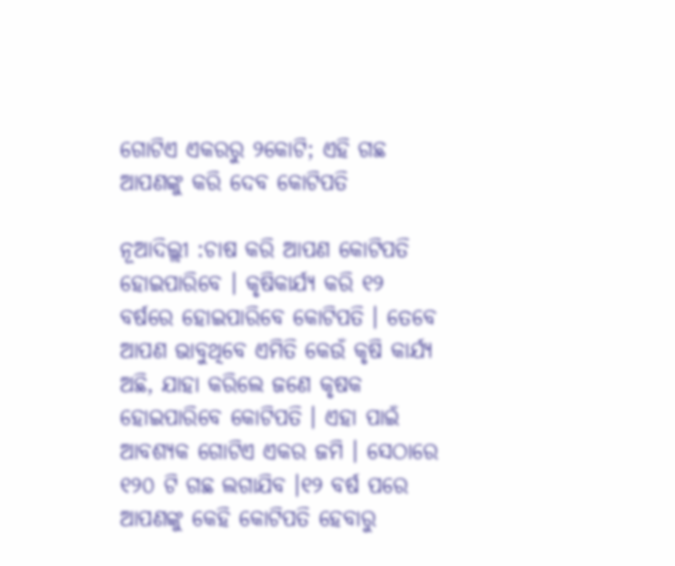ଗୋଟିଏ ଏକରରୁ ୨କୋଟି; ଏହି ଗଛ ଆପଣଙ୍କୁ କରି ଦେବ କୋଟିପତି

ନୂଆଦିଲ୍ଲୀ :ଚାଷ କରି ଆପଣ କୋଟିପତି ହୋଇପାରିବେ । କୃଷିକାର୍ଯ୍ୟ କରି ୧୨ ବର୍ଷରେ ହୋଇପାରିବେ କୋଟିପତି । ତେବେ ଆପଣ ଭାବୁଥିବେ ଏମିତି କେଉଁ କୃଷି କାର୍ଯ୍ୟ ଅଛି, ଯାହା କରିଲେ ଜଣେ କୃଷକ ହୋଇପାରିବେ କୋଟିପତି । ଏହା ପାଇଁ ଆବଶ୍ୟକ ଗୋଟିଏ ଏକର ଜମି । ସେଠାରେ ୧୨୦ ଟି ଗଛ ଲଗାଯିବ ।୧୨ ବର୍ଷ ପରେ ଆପଣଙ୍କୁ କେହି କୋଟିପତି ହେବାରୁ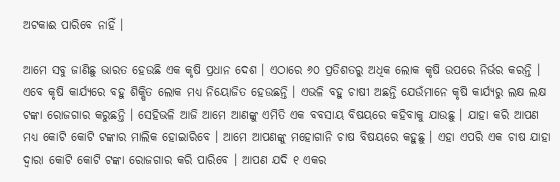ଅଟକାଈ ପାରିବେ ନାହିଁ ।

ଆମେ ସବୁ ଜାଣିଛୁ ଭାରତ ହେଉଛି ଏକ କୃଷି ପ୍ରଧାନ ଦେଶ । ଏଠାରେ ୬୦ ପ୍ରତିଶତରୁ ଅଧିକ ଲୋକ କୃଷି ଉପରେ ନିର୍ଭର କରନ୍ତି । ଏବେ କୃଷି କାର୍ଯ୍ୟରେ ବହୁ ଶିକ୍ଷିତ ଲୋକ ମଧ୍ୟ ନିୟୋଜିତ ହେଉଛନ୍ତି । ଏଭଳି ବହୁ ଚାଷୀ ଅଛନ୍ତି ଯେଉଁମାନେ କୃଷି କାର୍ଯ୍ୟରୁ ଲକ୍ଷ ଲକ୍ଷ ଟଙ୍କା ରୋଜଗାର କରୁଛନ୍ତି । ସେହିଭଳି ଆଜି ଆମେ ଆଣଙ୍କୁ ଏମିତି ଏକ ବବସାୟ ବିଷୟରେ କହିବାକୁ ଯାଉଛୁ । ଯାହା କରି ଆପଣ ମଧ୍ୟ କୋଟି କୋଟି ଟଙ୍କାର ମାଲିକ ହୋଇାରିବେ । ଆମେ ଆପଣଙ୍କୁ ମହୋଗାନି ଚାଷ ବିଷୟରେ କହୁଛୁ । ଏହା ଏପରି ଏକ ଚାଷ ଯାହା ଦ୍ୱାରା କୋଟି କୋଟି ଟଙ୍କା ରୋଜଗାର କରି ପାରିବେ । ଆପଣ ଯଦି ୧ ଏକର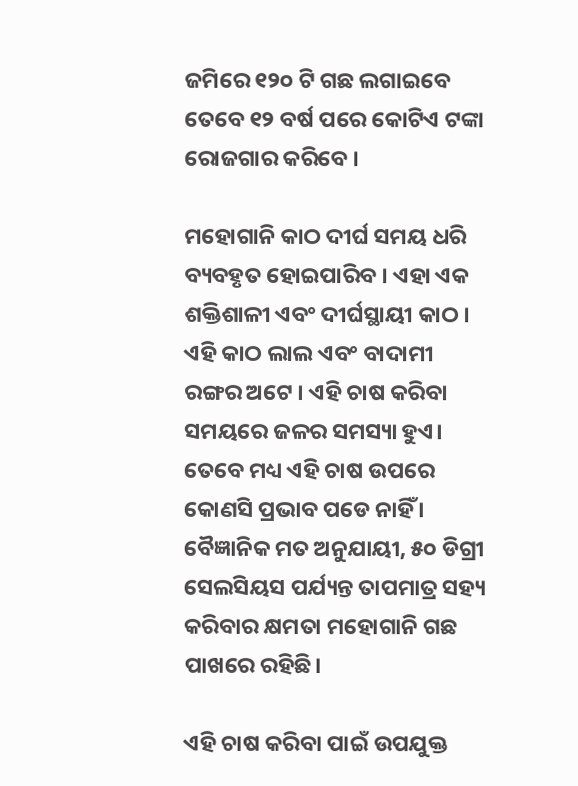ଜମିରେ ୧୨୦ ଟି ଗଛ ଲଗାଇବେ ତେବେ ୧୨ ବର୍ଷ ପରେ କୋଟିଏ ଟଙ୍କା ରୋଜଗାର କରିବେ ।

ମହୋଗାନି କାଠ ଦୀର୍ଘ ସମୟ ଧରି ବ୍ୟବହୃତ ହୋଇପାରିବ । ଏହା ଏକ ଶକ୍ତିଶାଳୀ ଏବଂ ଦୀର୍ଘସ୍ଥାୟୀ କାଠ । ଏହି କାଠ ଲାଲ ଏବଂ ବାଦାମୀ ରଙ୍ଗର ଅଟେ । ଏହି ଚାଷ କରିବା ସମୟରେ ଜଳର ସମସ୍ୟା ହୁଏ। ତେବେ ମଧ୍ୟ ଏହି ଚାଷ ଉପରେ କୋଣସି ପ୍ରଭାବ ପଡେ ନାହିଁ । ବୈଜ୍ଞାନିକ ମତ ଅନୁଯାୟୀ, ୫୦ ଡିଗ୍ରୀ ସେଲସିୟସ ପର୍ଯ୍ୟନ୍ତ ତାପମାତ୍ର ସହ୍ୟ କରିବାର କ୍ଷମତା ମହୋଗାନି ଗଛ ପାଖରେ ରହିଛି।

ଏହି ଚାଷ କରିବା ପାଇଁ ଉପଯୁକ୍ତ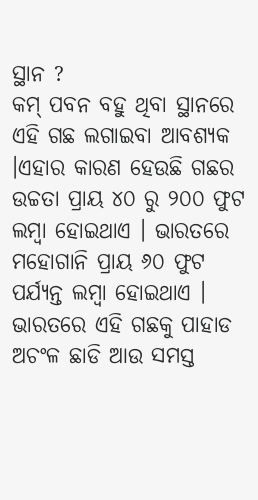ସ୍ଥାନ ?
କମ୍ ପବନ ବହୁ ଥିବା ସ୍ଥାନରେ ଏହି ଗଛ ଲଗାଇବା ଆବଶ୍ୟକ ।ଏହାର କାରଣ ହେଉଛି ଗଛର ଉଚ୍ଚତା ପ୍ରାୟ ୪୦ ରୁ ୨୦୦ ଫୁଟ ଲମ୍ବା ହୋଇଥାଏ । ଭାରତରେ ମହୋଗାନି ପ୍ରାୟ ୬୦ ଫୁଟ ପର୍ଯ୍ୟନ୍ତ ଲମ୍ବା ହୋଇଥାଏ । ଭାରତରେ ଏହି ଗଛକୁ ପାହାଡ ଅଚଂଳ ଛାଡି ଆଉ ସମସ୍ତ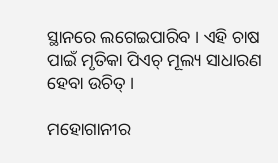ସ୍ଥାନରେ ଲଗେଇପାରିବ । ଏହି ଚାଷ ପାଇଁ ମୃତିକା ପିଏଚ୍ ମୂଲ୍ୟ ସାଧାରଣ ହେବା ଉଚିତ୍ ।

ମହୋଗାନୀର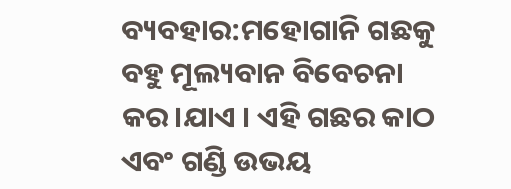ବ୍ୟବହାର:ମହୋଗାନି ଗଛକୁ ବହୁ ମୂଲ୍ୟବାନ ବିବେଚନା କର।ଯାଏ । ଏହି ଗଛର କାଠ ଏବଂ ଗଣ୍ଡି ଉଭୟ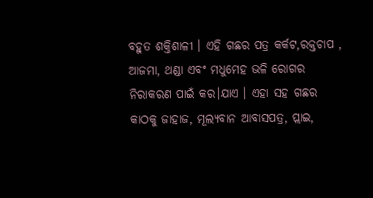ବହୁତ ଶକ୍ତିଶାଳୀ । ଏହି ଗଛର ପତ୍ର କର୍କଟ,ରକ୍ତଚାପ , ଆଜମା, ଥଣ୍ଡା ଏବଂ ମଧୁମେହ ଭଳି ରୋଗର ନିରାକରଣ ପାଇଁ କର।ଯାଏ । ଏହା ସହ ଗଛର କାଠକୁ ଜାହାଜ, ମୂଲ୍ୟବାନ ଆବାସପତ୍ର, ପ୍ଲାଇ,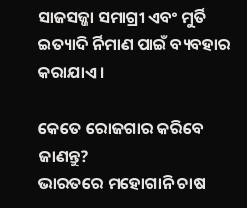ସାଜସଜ୍ଜା ସମାଗ୍ରୀ ଏବଂ ମୁର୍ତି ଇତ୍ୟାଦି ର୍ନିମାଣ ପାଇଁ ବ୍ୟବହାର କରାଯାଏ ।

କେତେ ରୋଜଗାର କରିବେ ଜାଣନ୍ତୁ?
ଭାରତରେ ମହୋଗାନି ଚାଷ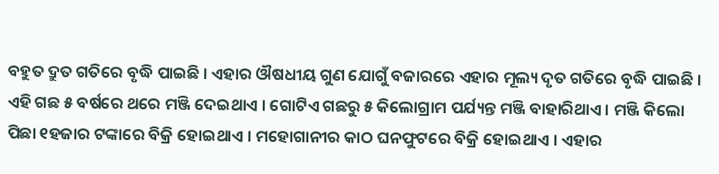ବହୁତ ଦ୍ରୁତ ଗତିରେ ବୃଦ୍ଧି ପାଇଛି । ଏହାର ଔଷଧୀୟ ଗୁଣ ଯୋଗୁଁ ବଜାରରେ ଏହାର ମୂଲ୍ୟ ଦୃତ ଗତିରେ ବୃଦ୍ଧି ପାଇଛି । ଏହି ଗଛ ୫ ବର୍ଷରେ ଥରେ ମଞ୍ଜି ଦେଇଥାଏ । ଗୋଟିଏ ଗଛରୁ ୫ କିଲୋଗ୍ରାମ ପର୍ଯ୍ୟନ୍ତ ମଞ୍ଜି ବାହାରିଥାଏ । ମଞ୍ଜି କିଲୋ ପିଛା ୧ହଜାର ଟଙ୍କାରେ ବିକ୍ରି ହୋଇଥାଏ । ମହୋଗାନୀର କାଠ ଘନଫୁଟରେ ବିକ୍ରି ହୋଇଥାଏ । ଏହାର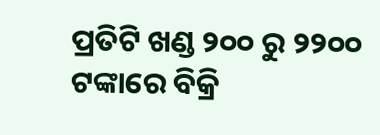ପ୍ରତିଟି ଖଣ୍ଡ ୨୦୦ ରୁ ୨୨୦୦ ଟଙ୍କାରେ ବିକ୍ରି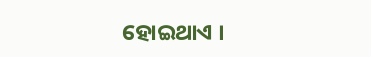ହୋଇଥାଏ ।